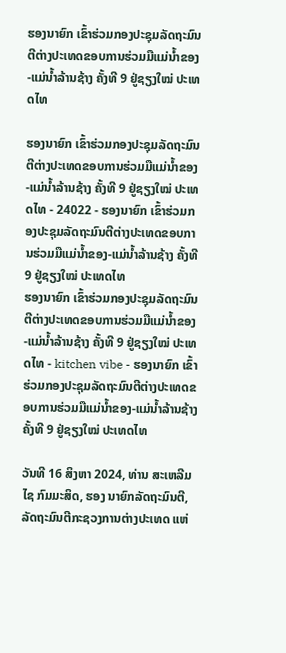ຮອງນາຍົກ ເຂົ້າຮ່ວມກອງປະຊຸມລັດຖະມົນຕີຕ່າງປະເທດຂອບການຮ່ວມມືແມ່ນໍ້າຂອງ-ແມ່ນໍ້າລ້ານຊ້າງ ຄັ້ງທີ 9 ຢູ່ຊຽງໃໝ່ ປະເທດໄທ

ຮອງນາຍົກ ເຂົ້າຮ່ວມກອງປະຊຸມລັດຖະມົນຕີຕ່າງປະເທດຂອບການຮ່ວມມືແມ່ນໍ້າຂອງ-ແມ່ນໍ້າລ້ານຊ້າງ ຄັ້ງທີ 9 ຢູ່ຊຽງໃໝ່ ປະເທດໄທ - 24022 - ຮອງນາຍົກ ເຂົ້າຮ່ວມກອງປະຊຸມລັດຖະມົນຕີຕ່າງປະເທດຂອບການຮ່ວມມືແມ່ນໍ້າຂອງ-ແມ່ນໍ້າລ້ານຊ້າງ ຄັ້ງທີ 9 ຢູ່ຊຽງໃໝ່ ປະເທດໄທ
ຮອງນາຍົກ ເຂົ້າຮ່ວມກອງປະຊຸມລັດຖະມົນຕີຕ່າງປະເທດຂອບການຮ່ວມມືແມ່ນໍ້າຂອງ-ແມ່ນໍ້າລ້ານຊ້າງ ຄັ້ງທີ 9 ຢູ່ຊຽງໃໝ່ ປະເທດໄທ - kitchen vibe - ຮອງນາຍົກ ເຂົ້າຮ່ວມກອງປະຊຸມລັດຖະມົນຕີຕ່າງປະເທດຂອບການຮ່ວມມືແມ່ນໍ້າຂອງ-ແມ່ນໍ້າລ້ານຊ້າງ ຄັ້ງທີ 9 ຢູ່ຊຽງໃໝ່ ປະເທດໄທ

ວັນທີ 16 ສິງຫາ 2024, ທ່ານ ສະເຫລີມໄຊ ກົມມະສິດ, ຮອງ ນາຍົກລັດຖະມົນຕີ, ລັດຖະມົນຕີກະຊວງການຕ່າງປະເທດ ແຫ່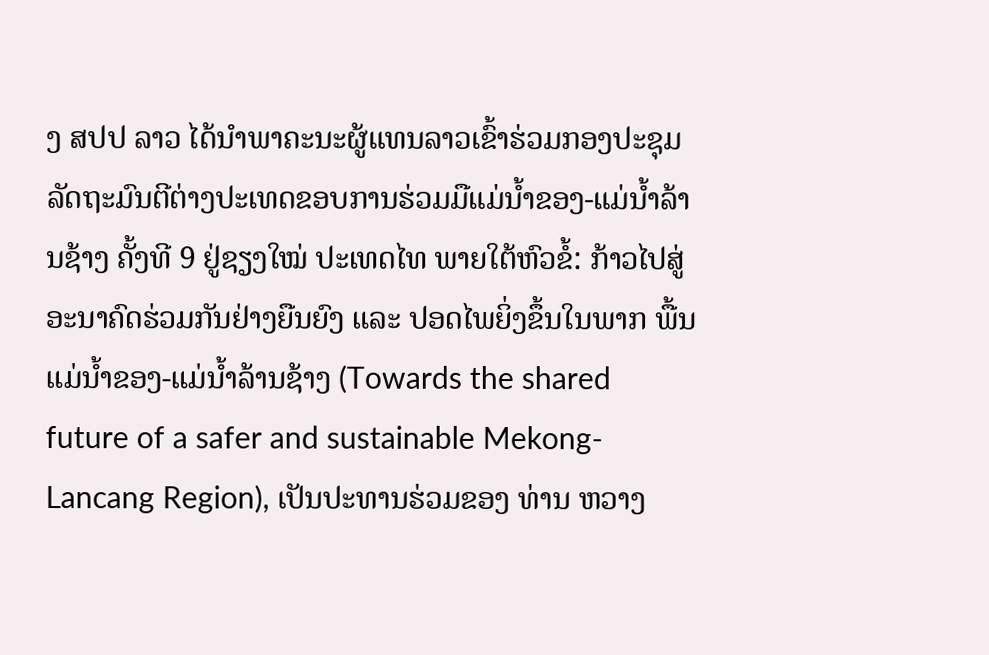ງ ສປປ ລາວ ໄດ້ນໍາພາຄະນະຜູ້ແທນລາວເຂົ້າຮ່ວມກອງປະຊຸມລັດຖະມົນຕີຕ່າງປະເທດຂອບການຮ່ວມມືແມ່ນໍ້າຂອງ-ແມ່ນໍ້າລ້ານຊ້າງ ຄັ້ງທີ 9 ຢູ່ຊຽງໃໝ່ ປະເທດໄທ ພາຍໃຕ້ຫົວຂໍ້: ກ້າວໄປສູ່ອະນາຄົດຮ່ວມກັນຢ່າງຍືນຍົງ ແລະ ປອດໄພຍິ່ງຂຶ້ນໃນພາກ ພື້ນແມ່ນ້ຳຂອງ-ແມ່ນ້ຳລ້ານຊ້າງ (Towards the shared future of a safer and sustainable Mekong-Lancang Region), ເປັນປະທານຮ່ວມຂອງ ທ່ານ ຫວາງ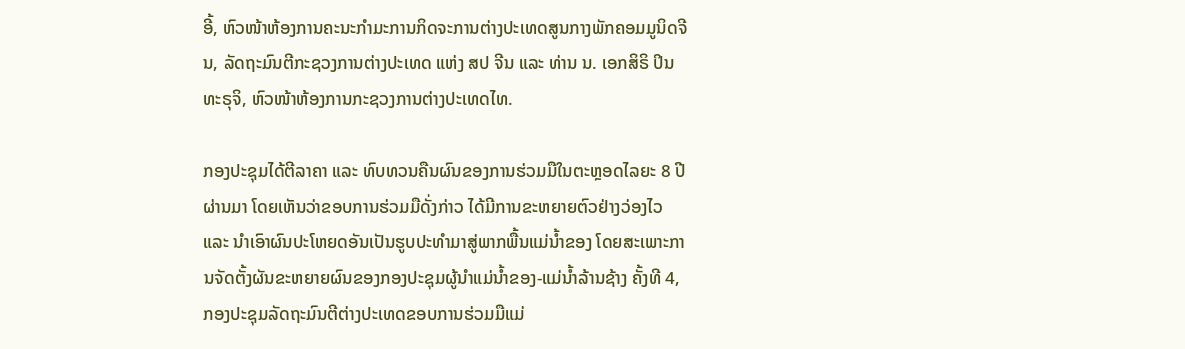ອີ້, ຫົວໜ້າຫ້ອງການຄະນະກໍາມະການກິດຈະການຕ່າງປະເທດສູນກາງພັກຄອມມູນິດຈີນ, ລັດຖະມົນຕີກະຊວງການຕ່າງປະເທດ ແຫ່ງ ສປ ຈີນ ແລະ ທ່ານ ນ. ເອກສິຣິ ປິນທະຣຸຈິ, ຫົວໜ້າຫ້ອງການກະຊວງການຕ່າງປະເທດໄທ.

ກອງປະຊຸມໄດ້ຕີລາຄາ ແລະ ທົບທວນຄືນຜົນຂອງການຮ່ວມມືໃນຕະຫຼອດໄລຍະ 8 ປີຜ່ານມາ ໂດຍເຫັນວ່າຂອບການຮ່ວມມືດັ່ງກ່າວ ໄດ້ມີການຂະຫຍາຍຕົວຢ່າງວ່ອງໄວ ແລະ ນໍາເອົາຜົນປະໂຫຍດອັນເປັນຮູບປະທໍາມາສູ່ພາກພື້ນແມ່ນໍ້າຂອງ ໂດຍສະເພາະການຈັດຕັ້ງຜັນຂະຫຍາຍຜົນຂອງກອງປະຊຸມຜູ້ນໍາແມ່ນ້ຳຂອງ-ແມ່ນ້ຳລ້ານຊ້າງ ຄັ້ງທີ 4, ກອງປະຊຸມລັດຖະມົນຕີຕ່າງປະເທດຂອບການຮ່ວມມືແມ່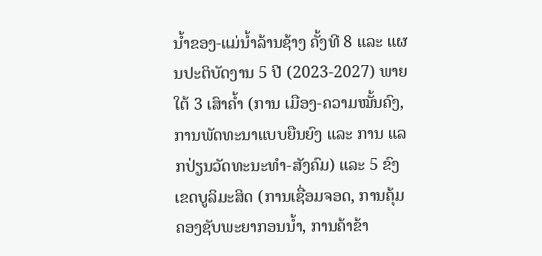ນໍ້າຂອງ-ແມ່ນໍ້າລ້ານຊ້າງ ຄັ້ງທີ 8 ແລະ ແຜນປະຕິບັດງານ 5 ປີ (2023-2027) ພາຍໃຕ້ 3 ເສົາຄໍ້າ (ການ ເມືອງ-ຄວາມໝັ້ນຄົງ, ການພັດທະນາແບບຍືນຍົງ ແລະ ການ ແລກປ່ຽນວັດທະນະທໍາ-ສັງຄົມ) ແລະ 5 ຂົງເຂດບູລິມະສິດ (ການເຊື່ອມຈອດ, ການຄຸ້ມຄອງຊັບພະຍາກອນນ້ຳ, ການຄ້າຂ້າ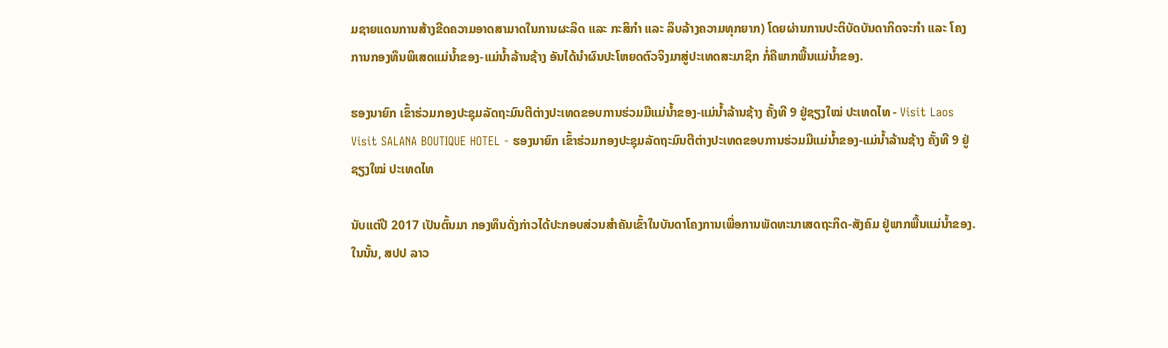ມຊາຍແດນການສ້າງຂີດຄວາມອາດສາມາດໃນການຜະລິດ ແລະ ກະສິກຳ ແລະ ລຶບລ້າງຄວາມທຸກຍາກ) ໂດຍຜ່ານການປະຕິບັດບັນດາກິດຈະກຳ ແລະ ໂຄງການກອງທຶນພິເສດແມ່ນ້ຳຂອງ-ແມ່ນ້ຳລ້ານຊ້າງ ອັນໄດ້ນໍາຜົນປະໂຫຍດຕົວຈິງມາສູ່ປະເທດສະມາຊິກ ກໍ່ຄືພາກພື້ນແມ່ນ້ຳຂອງ.

ຮອງນາຍົກ ເຂົ້າຮ່ວມກອງປະຊຸມລັດຖະມົນຕີຕ່າງປະເທດຂອບການຮ່ວມມືແມ່ນໍ້າຂອງ-ແມ່ນໍ້າລ້ານຊ້າງ ຄັ້ງທີ 9 ຢູ່ຊຽງໃໝ່ ປະເທດໄທ - Visit Laos Visit SALANA BOUTIQUE HOTEL - ຮອງນາຍົກ ເຂົ້າຮ່ວມກອງປະຊຸມລັດຖະມົນຕີຕ່າງປະເທດຂອບການຮ່ວມມືແມ່ນໍ້າຂອງ-ແມ່ນໍ້າລ້ານຊ້າງ ຄັ້ງທີ 9 ຢູ່ຊຽງໃໝ່ ປະເທດໄທ

ນັບແຕ່ປີ 2017 ເປັນຕົ້ນມາ ກອງທຶນດັ່ງກ່າວໄດ້ປະກອບສ່ວນສໍາຄັນເຂົ້າໃນບັນດາໂຄງການເພື່ອການພັດທະນາເສດຖະກິດ-ສັງຄົມ ຢູ່ພາກພື້ນແມ່ນໍ້າຂອງ. ໃນນັ້ນ, ສປປ ລາວ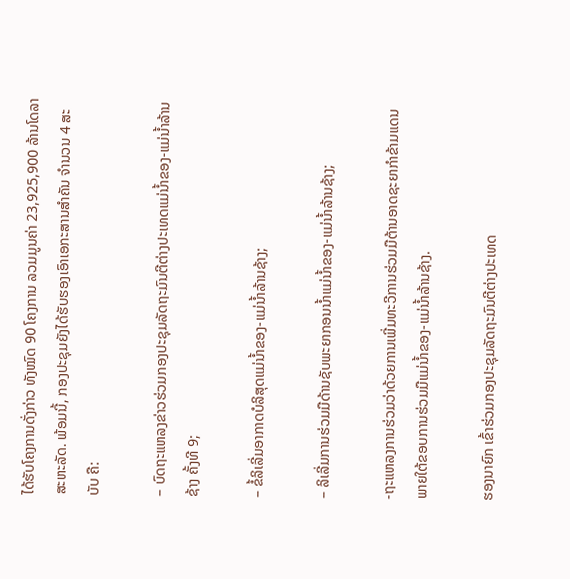ໄດ້ຮັບໂຄງການດັ່ງກ່າວ ທັງໝົດ 90 ໂຄງການ ລວມມູນຄ່າ 23,925,900 ລ້ານໂດລາສະຫະລັດ. ພ້ອມນີ້, ກອງປະຊຸມຍັງໄດ້ຮັບຮອງເອົາເອກະສານສໍາຄັນ ຈໍານວນ 4 ສະບັບ ຄື:

– ບົດຖະແຫລງຂ່າວຮ່ວມກອງປະຊຸມລັດຖະມົນຕີຕ່າງປະເທດແມ່ນໍ້າຂອງ-ແມ່ນໍ້າລ້ານຊ້າງ ຄັ້ງທີ 9;

– ຂໍ້ລິເລີ່ມອາກາດບໍລິສຸດແມ່ນ້ຳຂອງ-ແມ່ນ້ຳລ້ານຊ້າງ;

– ລິເລີ່ມການຮ່ວມມືດ້ານຊັບພະຍາກອນນ້ຳແມ່ນ້ຳຂອງ-ແມ່ນ້ຳລ້ານຊ້າງ;

-ຖະແຫລງການຮ່ວມວ່າດ້ວຍການເພີ່ມທະວີການຮ່ວມມືຕ້ານອາດຊະຍາກຳຂ້າມແດນພາຍໃຕ້ຂອບການຮ່ວມມືແມ່ນໍ້າຂອງ-ແມ່ນ້ຳລ້ານຊ້າງ.

ຮອງນາຍົກ ເຂົ້າຮ່ວມກອງປະຊຸມລັດຖະມົນຕີຕ່າງປະເທດ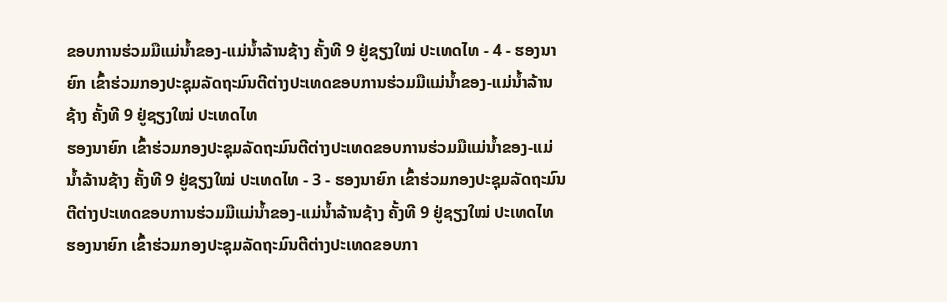ຂອບການຮ່ວມມືແມ່ນໍ້າຂອງ-ແມ່ນໍ້າລ້ານຊ້າງ ຄັ້ງທີ 9 ຢູ່ຊຽງໃໝ່ ປະເທດໄທ - 4 - ຮອງນາຍົກ ເຂົ້າຮ່ວມກອງປະຊຸມລັດຖະມົນຕີຕ່າງປະເທດຂອບການຮ່ວມມືແມ່ນໍ້າຂອງ-ແມ່ນໍ້າລ້ານຊ້າງ ຄັ້ງທີ 9 ຢູ່ຊຽງໃໝ່ ປະເທດໄທ
ຮອງນາຍົກ ເຂົ້າຮ່ວມກອງປະຊຸມລັດຖະມົນຕີຕ່າງປະເທດຂອບການຮ່ວມມືແມ່ນໍ້າຂອງ-ແມ່ນໍ້າລ້ານຊ້າງ ຄັ້ງທີ 9 ຢູ່ຊຽງໃໝ່ ປະເທດໄທ - 3 - ຮອງນາຍົກ ເຂົ້າຮ່ວມກອງປະຊຸມລັດຖະມົນຕີຕ່າງປະເທດຂອບການຮ່ວມມືແມ່ນໍ້າຂອງ-ແມ່ນໍ້າລ້ານຊ້າງ ຄັ້ງທີ 9 ຢູ່ຊຽງໃໝ່ ປະເທດໄທ
ຮອງນາຍົກ ເຂົ້າຮ່ວມກອງປະຊຸມລັດຖະມົນຕີຕ່າງປະເທດຂອບກາ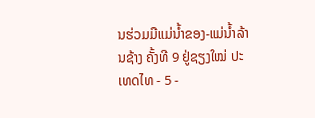ນຮ່ວມມືແມ່ນໍ້າຂອງ-ແມ່ນໍ້າລ້ານຊ້າງ ຄັ້ງທີ 9 ຢູ່ຊຽງໃໝ່ ປະເທດໄທ - 5 -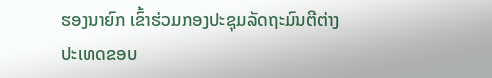ຮອງນາຍົກ ເຂົ້າຮ່ວມກອງປະຊຸມລັດຖະມົນຕີຕ່າງປະເທດຂອບ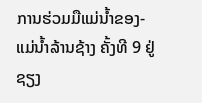ການຮ່ວມມືແມ່ນໍ້າຂອງ-ແມ່ນໍ້າລ້ານຊ້າງ ຄັ້ງທີ 9 ຢູ່ຊຽງ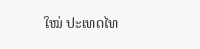ໃໝ່ ປະເທດໄທ